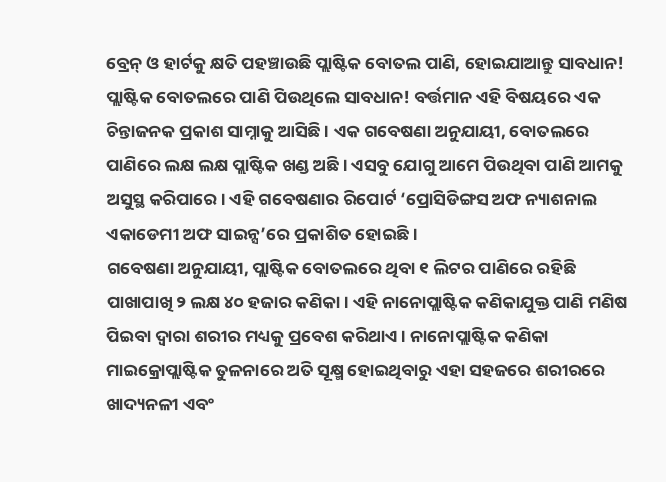ବ୍ରେନ୍ ଓ ହାର୍ଟକୁ କ୍ଷତି ପହଞ୍ଚାଉଛି ପ୍ଲାଷ୍ଟିକ ବୋତଲ ପାଣି, ହୋଇଯାଆନ୍ତୁ ସାବଧାନ!
ପ୍ଲାଷ୍ଟିକ ବୋତଲରେ ପାଣି ପିଉଥିଲେ ସାବଧାନ! ବର୍ତ୍ତମାନ ଏହି ବିଷୟରେ ଏକ ଚିନ୍ତାଜନକ ପ୍ରକାଶ ସାମ୍ନାକୁ ଆସିଛି । ଏକ ଗବେଷଣା ଅନୁଯାୟୀ, ବୋତଲରେ ପାଣିରେ ଲକ୍ଷ ଲକ୍ଷ ପ୍ଲାଷ୍ଟିକ ଖଣ୍ଡ ଅଛି । ଏସବୁ ଯୋଗୁ ଆମେ ପିଉଥିବା ପାଣି ଆମକୁ ଅସୁସ୍ଥ କରିପାରେ। ଏହି ଗବେଷଣାର ରିପୋର୍ଟ ‘ପ୍ରୋସିଡିଙ୍ଗସ ଅଫ ନ୍ୟାଶନାଲ ଏକାଡେମୀ ଅଫ ସାଇନ୍ସ’ରେ ପ୍ରକାଶିତ ହୋଇଛି।
ଗବେଷଣା ଅନୁଯାୟୀ, ପ୍ଲାଷ୍ଟିକ ବୋତଲରେ ଥିବା ୧ ଲିଟର ପାଣିରେ ରହିଛି ପାଖାପାଖି ୨ ଲକ୍ଷ ୪୦ ହଜାର କଣିକା। ଏହି ନାନୋପ୍ଲାଷ୍ଟିକ କଣିକାଯୁକ୍ତ ପାଣି ମଣିଷ ପିଇବା ଦ୍ବାରା ଶରୀର ମଧ୍ୟକୁ ପ୍ରବେଶ କରିଥାଏ। ନାନୋପ୍ଲାଷ୍ଟିକ କଣିକା ମାଇକ୍ରୋପ୍ଲାଷ୍ଟିକ ତୁଳନାରେ ଅତି ସୂକ୍ଷ୍ମ ହୋଇଥିବାରୁ ଏହା ସହଜରେ ଶରୀରରେ ଖାଦ୍ୟନଳୀ ଏବଂ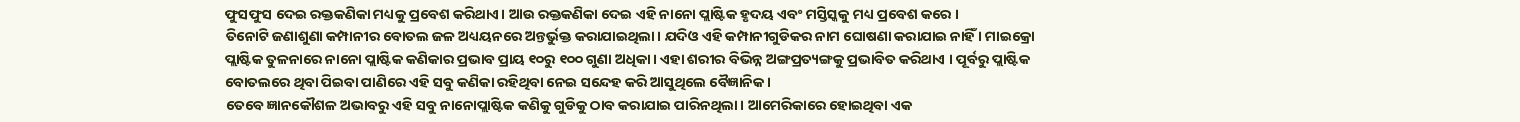ଫୁସଫୁସ ଦେଇ ରକ୍ତକଣିକା ମଧ୍ୟକୁ ପ୍ରବେଶ କରିଥାଏ। ଆଉ ରକ୍ତକଣିକା ଦେଇ ଏହି ନାନୋ ପ୍ଲାଷ୍ଟିକ ହୃଦୟ ଏବଂ ମସ୍ତିସ୍କକୁ ମଧ୍ୟ ପ୍ରବେଶ କରେ ।
ତିନୋଟି ଜଣାଶୁଣା କମ୍ପାନୀର ବୋତଲ ଜଳ ଅଧ୍ୟୟନରେ ଅନ୍ତର୍ଭୁକ୍ତ କରାଯାଇଥିଲା। ଯଦିଓ ଏହି କମ୍ପାନୀଗୁଡିକର ନାମ ଘୋଷଣା କରାଯାଇ ନାହିଁ । ମାଇକ୍ରୋ ପ୍ଲାଷ୍ଟିକ ତୁଳନାରେ ନାନୋ ପ୍ଲାଷ୍ଟିକ କଣିକାର ପ୍ରଭାବ ପ୍ରାୟ ୧୦ରୁ ୧୦୦ ଗୁଣା ଅଧିକା। ଏହା ଶରୀର ବିଭିନ୍ନ ଅଙ୍ଗପ୍ରତ୍ୟଙ୍ଗକୁ ପ୍ରଭାବିତ କରିଥାଏ । ପୂର୍ବରୁ ପ୍ଲାଷ୍ଟିକ ବୋତଲରେ ଥିବା ପିଇବା ପାଣିରେ ଏହି ସବୁ କଣିକା ରହିଥିବା ନେଇ ସନ୍ଦେହ କରି ଆସୁଥିଲେ ବୈଜ୍ଞାନିକ ।
ତେବେ ଜ୍ଞାନକୌଶଳ ଅଭାବରୁ ଏହି ସବୁ ନାନୋପ୍ଲାଷ୍ଟିକ କଣିକୁ ଗୁଡିକୁ ଠାବ କରାଯାଇ ପାରିନଥିଲା। ଆମେରିକାରେ ହୋଇଥିବା ଏକ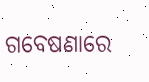ଗବେଷଣାରେ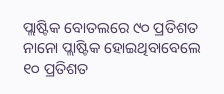ପ୍ଲାଷ୍ଟିକ ବୋତଲରେ ୯୦ ପ୍ରତିଶତ ନାନୋ ପ୍ଲାଷ୍ଟିକ ହୋଇଥିବାବେଲେ ୧୦ ପ୍ରତିଶତ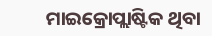ମାଇକ୍ରୋପ୍ଲାଷ୍ଟିକ ଥିବା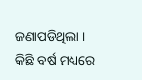ଜଣାପଡିଥିଲା । କିଛି ବର୍ଷ ମଧ୍ୟରେ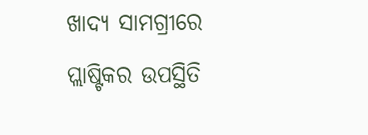ଖାଦ୍ୟ ସାମଗ୍ରୀରେ ପ୍ଲାଷ୍ଟିକର ଉପସ୍ଥିତି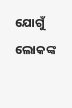ଯୋଗୁଁ ଲୋକଙ୍କ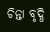ଚିନ୍ତା ବୃଦ୍ଧି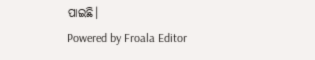ପାଇଛି।
Powered by Froala Editor